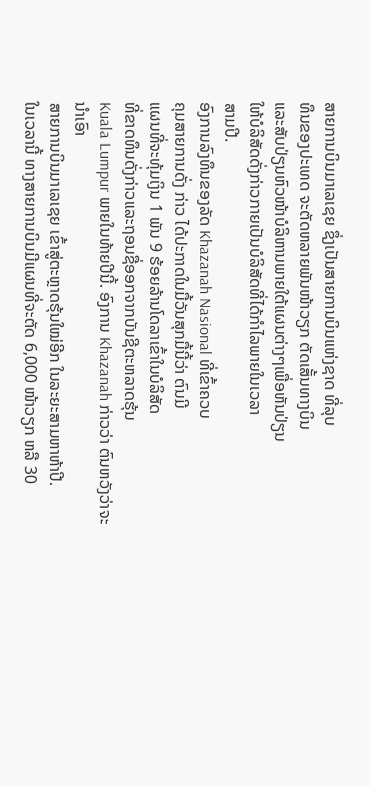ສາຍການບິນມາເລເຊຍ ຊຶ່ງເປັນສາຍການບິນແຫ່ງຊາດ ທີ່ລຸບ
ທຶນຂອງປະເທດ ຈະຕັດຫລາຍພັນໜ້າວຽກ ຕັດເສັ້ນທາງບິນ
ແລະສັບປ່ຽນຫົວໜ້າບໍລິຫານພາຍໃຕ້ແຜນຕ່າງໆເພື່ອຫັນປ່ຽນ
ໃຫ້ບໍລິສັດດັ່ງກ່າວກາຍເປັນບໍລິສັດທີ່ໄດ້ກຳໄລພາຍໃນເວລາ
ສາມປີ.
ອົງການລົງທຶນຂອງລັດ Khazanah Nasional ທີ່ເຂົ້າຄວບ
ຄຸມສາຍການດັ່ງ ກ່າວ ໄດ້ປະກາດໃນມື້ວັນສຸກມື້ນີ້ວ່າ ຕົນມີ
ແຜນທີ່ຈະທຸ້ມເງິນ 1 ພັນ 9 ຮ້ອຍລ້ານໂດລາເຂົ້າໃນບໍລິສັດ
ທີ່ຂາດທຶນດັ່ງກ່າວແລະຖອນຊື່ອອກຈາກບັນຊີຕະຫລາດຮຸ້ນ
Kuala Lumpur ພາຍໃນທ້າຍປີນີ້. ອົງການ Khazanah ກ່າວວ່າ ຕົນຫວັງວ່າຈະນຳເອົາ
ສາຍການບິນມາເລເຊຍ ເຂົ້າສູ່ຕະຫຼາດຮຸ້ນໃໝ່ອີກ ໃນລະຍະສາມຫາຫ້າປີ.
ໃນເວລານີ້ ທາງສາຍການບິນມີແຜນທີ່ຈະຕັດ 6,000 ໜ້າວຽກ ຫລື 30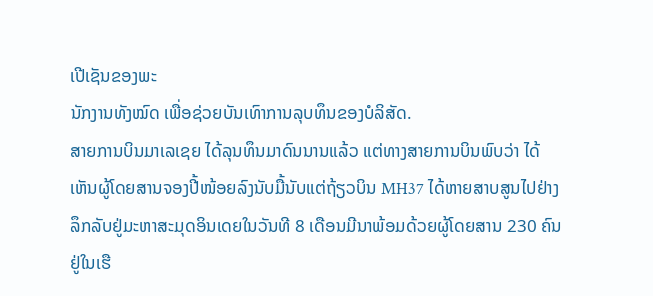ເປີເຊັນຂອງພະ
ນັກງານທັງໝົດ ເພື່ອຊ່ວຍບັນເທົາການລຸບທຶນຂອງບໍລິສັດ.
ສາຍການບິນມາເລເຊຍ ໄດ້ລຸນທຶນມາດົນນານແລ້ວ ແຕ່ທາງສາຍການບິນພົບວ່າ ໄດ້
ເຫັນຜູ້ໂດຍສານຈອງປີ້ໜ້ອຍລົງນັບມື້ນັບແຕ່ຖ້ຽວບິນ MH37 ໄດ້ຫາຍສາບສູນໄປຢ່າງ
ລຶກລັບຢູ່ມະຫາສະມຸດອິນເດຍໃນວັນທີ 8 ເດືອນມີນາພ້ອມດ້ວຍຜູ້ໂດຍສານ 230 ຄົນ
ຢູ່ໃນເຮື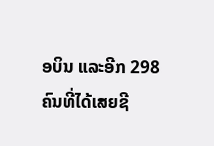ອບິນ ແລະອີກ 298 ຄົນທີ່ໄດ້ເສຍຊີ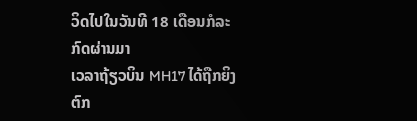ວິດໄປໃນວັນທີ 18 ເດືອນກໍລະກົດຜ່ານມາ
ເວລາຖ້ຽວບິນ MH17 ໄດ້ຖືກຍິງຕົກ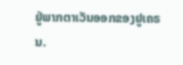ຢູ່ພາກຕາເວັນອອກຂອງຢູເຄຣນ.